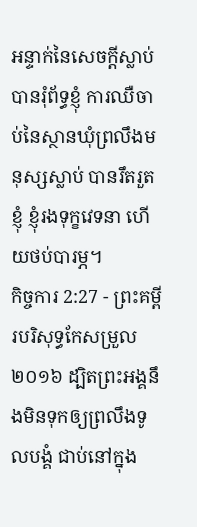អន្ទាក់នៃសេចក្ដីស្លាប់បានរុំព័ទ្ធខ្ញុំ ការឈឺចាប់នៃស្ថានឃុំព្រលឹងមនុស្សស្លាប់ បានរឹតរួតខ្ញុំ ខ្ញុំរងទុក្ខវេទនា ហើយថប់បារម្ភ។
កិច្ចការ 2:27 - ព្រះគម្ពីរបរិសុទ្ធកែសម្រួល ២០១៦ ដ្បិតព្រះអង្គនឹងមិនទុកឲ្យព្រលឹងទូលបង្គំ ជាប់នៅក្នុង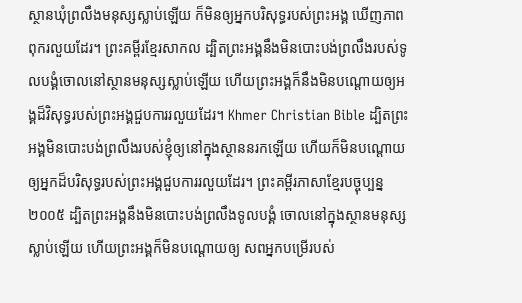ស្ថានឃុំព្រលឹងមនុស្សស្លាប់ឡើយ ក៏មិនឲ្យអ្នកបរិសុទ្ធរបស់ព្រះអង្គ ឃើញភាពពុករលួយដែរ។ ព្រះគម្ពីរខ្មែរសាកល ដ្បិតព្រះអង្គនឹងមិនបោះបង់ព្រលឹងរបស់ទូលបង្គំចោលនៅស្ថានមនុស្សស្លាប់ឡើយ ហើយព្រះអង្គក៏នឹងមិនបណ្ដោយឲ្យអង្គដ៏វិសុទ្ធរបស់ព្រះអង្គជួបការរលួយដែរ។ Khmer Christian Bible ដ្បិតព្រះអង្គមិនបោះបង់ព្រលឹងរបស់ខ្ញុំឲ្យនៅក្នុងស្ថាននរកឡើយ ហើយក៏មិនបណ្ដោយឲ្យអ្នកដ៏បរិសុទ្ធរបស់ព្រះអង្គជួបការរលួយដែរ។ ព្រះគម្ពីរភាសាខ្មែរបច្ចុប្បន្ន ២០០៥ ដ្បិតព្រះអង្គនឹងមិនបោះបង់ព្រលឹងទូលបង្គំ ចោលនៅក្នុងស្ថានមនុស្សស្លាប់ឡើយ ហើយព្រះអង្គក៏មិនបណ្ដោយឲ្យ សពអ្នកបម្រើរបស់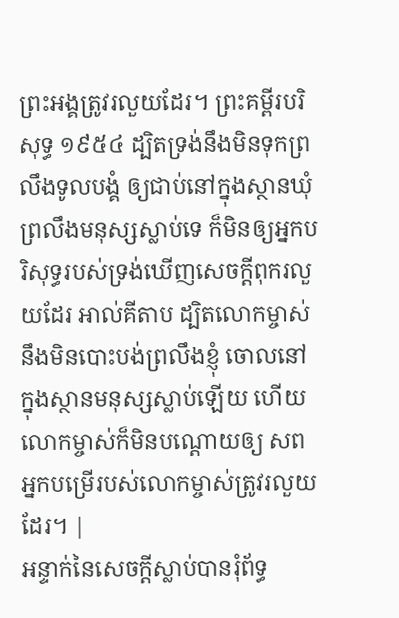ព្រះអង្គត្រូវរលួយដែរ។ ព្រះគម្ពីរបរិសុទ្ធ ១៩៥៤ ដ្បិតទ្រង់នឹងមិនទុកព្រលឹងទូលបង្គំ ឲ្យជាប់នៅក្នុងស្ថានឃុំព្រលឹងមនុស្សស្លាប់ទេ ក៏មិនឲ្យអ្នកបរិសុទ្ធរបស់ទ្រង់ឃើញសេចក្ដីពុករលួយដែរ អាល់គីតាប ដ្បិតលោកម្ចាស់នឹងមិនបោះបង់ព្រលឹងខ្ញុំ ចោលនៅក្នុងស្ថានមនុស្សស្លាប់ឡើយ ហើយលោកម្ចាស់ក៏មិនបណ្ដោយឲ្យ សពអ្នកបម្រើរបស់លោកម្ចាស់ត្រូវរលួយដែរ។ |
អន្ទាក់នៃសេចក្ដីស្លាប់បានរុំព័ទ្ធ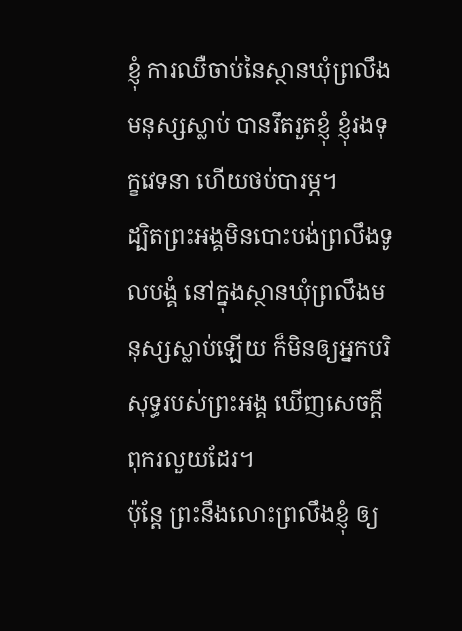ខ្ញុំ ការឈឺចាប់នៃស្ថានឃុំព្រលឹងមនុស្សស្លាប់ បានរឹតរួតខ្ញុំ ខ្ញុំរងទុក្ខវេទនា ហើយថប់បារម្ភ។
ដ្បិតព្រះអង្គមិនបោះបង់ព្រលឹងទូលបង្គំ នៅក្នុងស្ថានឃុំព្រលឹងមនុស្សស្លាប់ឡើយ ក៏មិនឲ្យអ្នកបរិសុទ្ធរបស់ព្រះអង្គ ឃើញសេចក្ដីពុករលួយដែរ។
ប៉ុន្តែ ព្រះនឹងលោះព្រលឹងខ្ញុំ ឲ្យ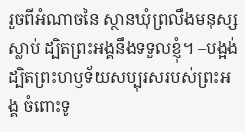រួចពីអំណាចនៃ ស្ថានឃុំព្រលឹងមនុស្សស្លាប់ ដ្បិតព្រះអង្គនឹងទទួលខ្ញុំ។ –បង្អង់
ដ្បិតព្រះហឫទ័យសប្បុរសរបស់ព្រះអង្គ ចំពោះទូ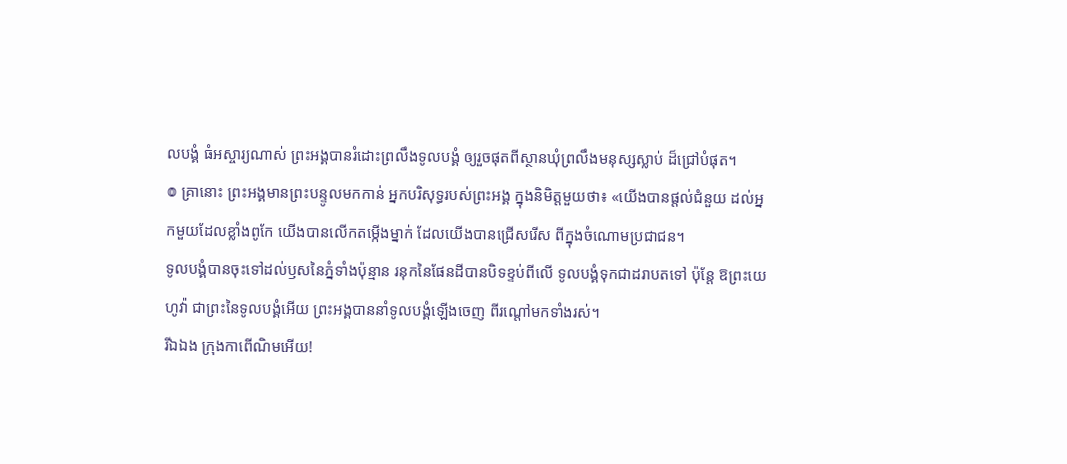លបង្គំ ធំអស្ចារ្យណាស់ ព្រះអង្គបានរំដោះព្រលឹងទូលបង្គំ ឲ្យរួចផុតពីស្ថានឃុំព្រលឹងមនុស្សស្លាប់ ដ៏ជ្រៅបំផុត។
៙ គ្រានោះ ព្រះអង្គមានព្រះបន្ទូលមកកាន់ អ្នកបរិសុទ្ធរបស់ព្រះអង្គ ក្នុងនិមិត្តមួយថា៖ «យើងបានផ្ដល់ជំនួយ ដល់អ្នកមួយដែលខ្លាំងពូកែ យើងបានលើកតម្កើងម្នាក់ ដែលយើងបានជ្រើសរើស ពីក្នុងចំណោមប្រជាជន។
ទូលបង្គំបានចុះទៅដល់ឫសនៃភ្នំទាំងប៉ុន្មាន រនុកនៃផែនដីបានបិទខ្ទប់ពីលើ ទូលបង្គំទុកជាដរាបតទៅ ប៉ុន្តែ ឱព្រះយេហូវ៉ា ជាព្រះនៃទូលបង្គំអើយ ព្រះអង្គបាននាំទូលបង្គំឡើងចេញ ពីរណ្តៅមកទាំងរស់។
រីឯឯង ក្រុងកាពើណិមអើយ!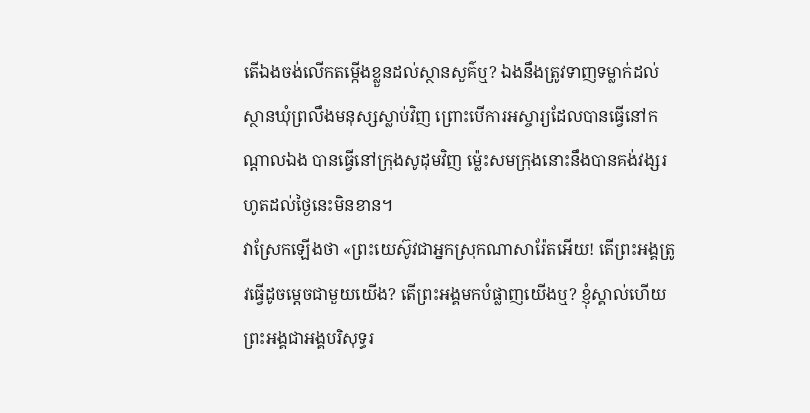តើឯងចង់លើកតម្កើងខ្លួនដល់ស្ថានសួគ៌ឬ? ឯងនឹងត្រូវទាញទម្លាក់ដល់ស្ថានឃុំព្រលឹងមនុស្សស្លាប់វិញ ព្រោះបើការអស្ចារ្យដែលបានធ្វើនៅកណ្ដាលឯង បានធ្វើនៅក្រុងសូដុមវិញ ម៉្លេះសមក្រុងនោះនឹងបានគង់វង្សរហូតដល់ថ្ងៃនេះមិនខាន។
វាស្រែកឡើងថា «ព្រះយេស៊ូវជាអ្នកស្រុកណាសារ៉ែតអើយ! តើព្រះអង្គត្រូវធ្វើដូចម្តេចជាមួយយើង? តើព្រះអង្គមកបំផ្លាញយើងឬ? ខ្ញុំស្គាល់ហើយ ព្រះអង្គជាអង្គបរិសុទ្ធរ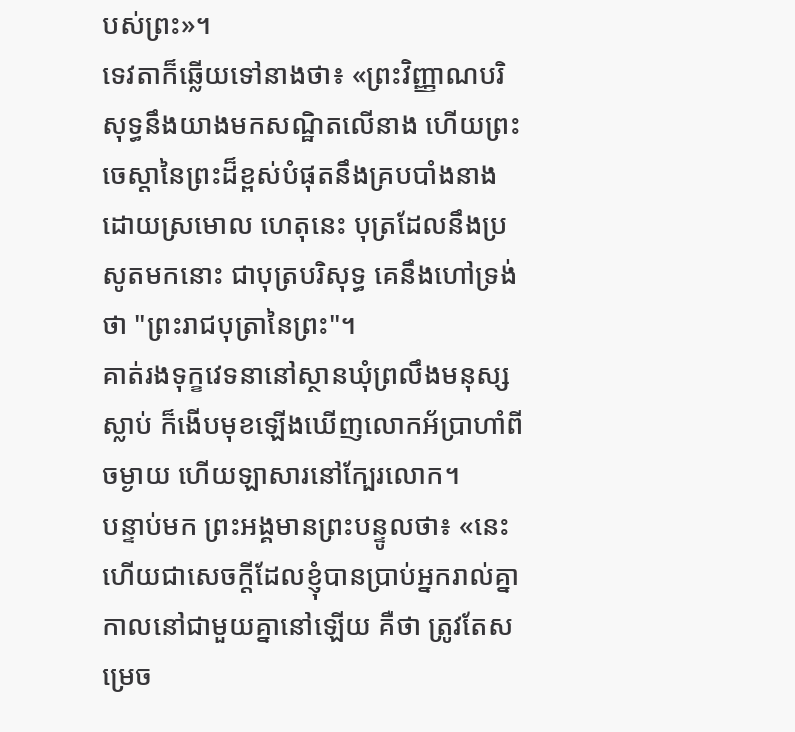បស់ព្រះ»។
ទេវតាក៏ឆ្លើយទៅនាងថា៖ «ព្រះវិញ្ញាណបរិសុទ្ធនឹងយាងមកសណ្ឋិតលើនាង ហើយព្រះចេស្តានៃព្រះដ៏ខ្ពស់បំផុតនឹងគ្របបាំងនាងដោយស្រមោល ហេតុនេះ បុត្រដែលនឹងប្រសូតមកនោះ ជាបុត្របរិសុទ្ធ គេនឹងហៅទ្រង់ថា "ព្រះរាជបុត្រានៃព្រះ"។
គាត់រងទុក្ខវេទនានៅស្ថានឃុំព្រលឹងមនុស្សស្លាប់ ក៏ងើបមុខឡើងឃើញលោកអ័ប្រាហាំពីចម្ងាយ ហើយឡាសារនៅក្បែរលោក។
បន្ទាប់មក ព្រះអង្គមានព្រះបន្ទូលថា៖ «នេះហើយជាសេចក្តីដែលខ្ញុំបានប្រាប់អ្នករាល់គ្នា កាលនៅជាមួយគ្នានៅឡើយ គឺថា ត្រូវតែសម្រេច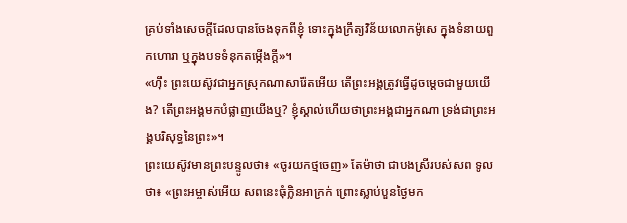គ្រប់ទាំងសេចក្តីដែលបានចែងទុកពីខ្ញុំ ទោះក្នុងក្រឹត្យវិន័យលោកម៉ូសេ ក្នុងទំនាយពួកហោរា ឬក្នុងបទទំនុកតម្កើងក្តី»។
«ហ៊ឹះ ព្រះយេស៊ូវជាអ្នកស្រុកណាសារ៉ែតអើយ តើព្រះអង្គត្រូវធ្វើដូចម្តេចជាមួយយើង? តើព្រះអង្គមកបំផ្លាញយើងឬ? ខ្ញុំស្គាល់ហើយថាព្រះអង្គជាអ្នកណា ទ្រង់ជាព្រះអង្គបរិសុទ្ធនៃព្រះ»។
ព្រះយេស៊ូវមានព្រះបន្ទូលថា៖ «ចូរយកថ្មចេញ» តែម៉ាថា ជាបងស្រីរបស់សព ទូលថា៖ «ព្រះអម្ចាស់អើយ សពនេះធុំក្លិនអាក្រក់ ព្រោះស្លាប់បួនថ្ងៃមក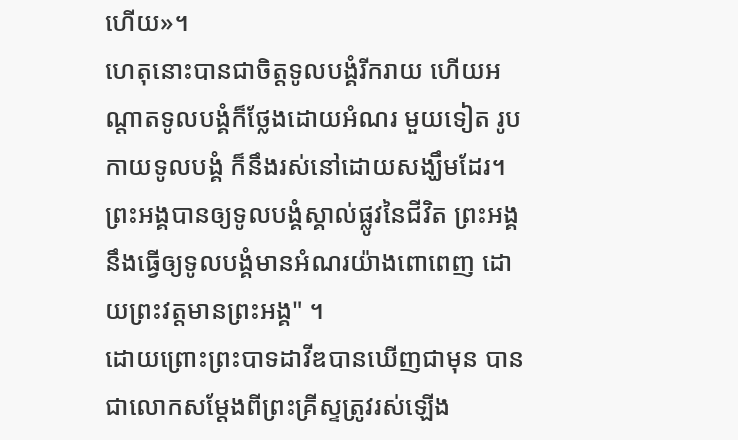ហើយ»។
ហេតុនោះបានជាចិត្តទូលបង្គំរីករាយ ហើយអណ្តាតទូលបង្គំក៏ថ្លែងដោយអំណរ មួយទៀត រូបកាយទូលបង្គំ ក៏នឹងរស់នៅដោយសង្ឃឹមដែរ។
ព្រះអង្គបានឲ្យទូលបង្គំស្គាល់ផ្លូវនៃជីវិត ព្រះអង្គនឹងធ្វើឲ្យទូលបង្គំមានអំណរយ៉ាងពោពេញ ដោយព្រះវត្តមានព្រះអង្គ" ។
ដោយព្រោះព្រះបាទដាវីឌបានឃើញជាមុន បានជាលោកសម្តែងពីព្រះគ្រីស្ទត្រូវរស់ឡើង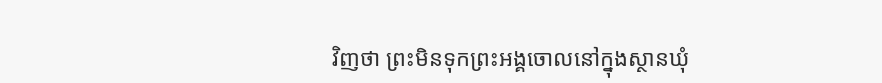វិញថា ព្រះមិនទុកព្រះអង្គចោលនៅក្នុងស្ថានឃុំ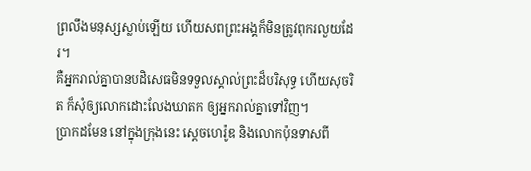ព្រលឹងមនុស្សស្លាប់ឡើយ ហើយសពព្រះអង្គក៏មិនត្រូវពុករលួយដែរ។
គឺអ្នករាល់គ្នាបានបដិសេធមិនទទួលស្គាល់ព្រះដ៏បរិសុទ្ធ ហើយសុចរិត ក៏សុំឲ្យលោកដោះលែងឃាតក ឲ្យអ្នករាល់គ្នាទៅវិញ។
ប្រាកដមែន នៅក្នុងក្រុងនេះ ស្តេចហេរ៉ូឌ និងលោកប៉ុនទាសពី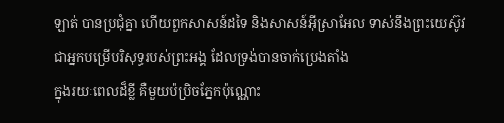ឡាត់ បានប្រជុំគ្នា ហើយពួកសាសន៍ដទៃ និងសាសន៍អ៊ីស្រាអែល ទាស់នឹងព្រះយេស៊ូវ ជាអ្នកបម្រើបរិសុទ្ធរបស់ព្រះអង្គ ដែលទ្រង់បានចាក់ប្រេងតាំង
ក្នុងរយៈពេលដ៏ខ្លី គឺមួយប៉ប្រិចភ្នែកប៉ុណ្ណោះ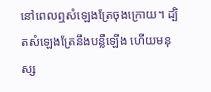នៅពេលឮសំឡេងត្រែចុងក្រោយ។ ដ្បិតសំឡេងត្រែនឹងបន្លឺឡើង ហើយមនុស្ស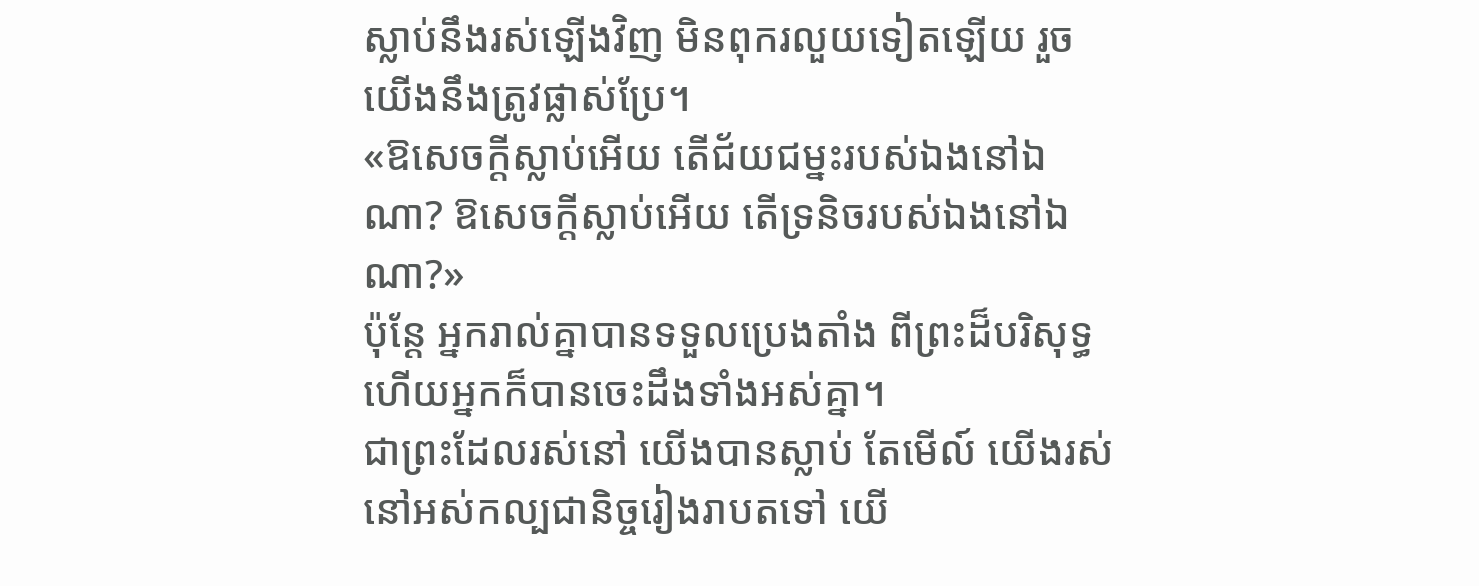ស្លាប់នឹងរស់ឡើងវិញ មិនពុករលួយទៀតឡើយ រួចយើងនឹងត្រូវផ្លាស់ប្រែ។
«ឱសេចក្តីស្លាប់អើយ តើជ័យជម្នះរបស់ឯងនៅឯណា? ឱសេចក្តីស្លាប់អើយ តើទ្រនិចរបស់ឯងនៅឯណា?»
ប៉ុន្ដែ អ្នករាល់គ្នាបានទទួលប្រេងតាំង ពីព្រះដ៏បរិសុទ្ធ ហើយអ្នកក៏បានចេះដឹងទាំងអស់គ្នា។
ជាព្រះដែលរស់នៅ យើងបានស្លាប់ តែមើល៍ យើងរស់នៅអស់កល្បជានិច្ចរៀងរាបតទៅ យើ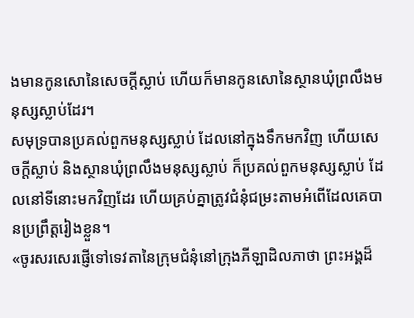ងមានកូនសោនៃសេចក្ដីស្លាប់ ហើយក៏មានកូនសោនៃស្ថានឃុំព្រលឹងមនុស្សស្លាប់ដែរ។
សមុទ្របានប្រគល់ពួកមនុស្សស្លាប់ ដែលនៅក្នុងទឹកមកវិញ ហើយសេចក្ដីស្លាប់ និងស្ថានឃុំព្រលឹងមនុស្សស្លាប់ ក៏ប្រគល់ពួកមនុស្សស្លាប់ ដែលនៅទីនោះមកវិញដែរ ហើយគ្រប់គ្នាត្រូវជំនុំជម្រះតាមអំពើដែលគេបានប្រព្រឹត្តរៀងខ្លួន។
«ចូរសរសេរផ្ញើទៅទេវតានៃក្រុមជំនុំនៅក្រុងភីឡាដិលភាថា ព្រះអង្គដ៏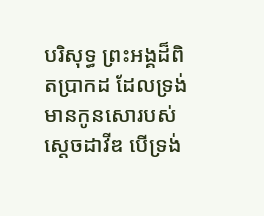បរិសុទ្ធ ព្រះអង្គដ៏ពិតប្រាកដ ដែលទ្រង់មានកូនសោរបស់ស្តេចដាវីឌ បើទ្រង់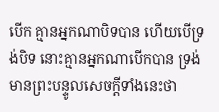បើក គ្មានអ្នកណាបិទបាន ហើយបើទ្រង់បិទ នោះគ្មានអ្នកណាបើកបាន ទ្រង់មានព្រះបន្ទូលសេចក្ដីទាំងនេះថា